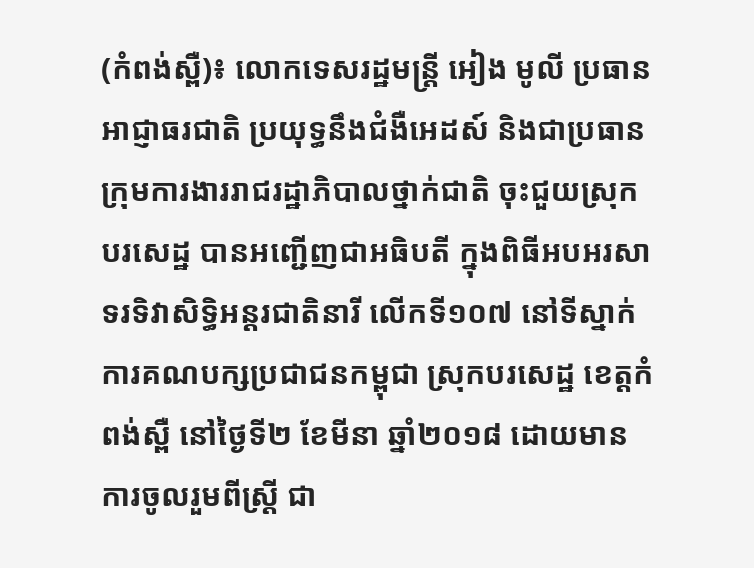(កំពង់ស្ពឺ)៖ លោកទេសរដ្ឋមន្រ្តី អៀង មូលី ប្រធានអាជ្ញាធរជាតិ ប្រយុទ្ធនឹងជំងឺអេដស៍ និងជាប្រធានក្រុមការងាររាជរដ្ឋាភិបាលថ្នាក់ជាតិ ចុះជួយស្រុកបរសេដ្ឋ បានអញ្ជើញជាអធិបតី ក្នុងពិធីអបអរសាទរទិវាសិទ្ធិអន្តរជាតិនារី លើកទី១០៧ នៅទីស្នាក់ការគណបក្សប្រជាជនកម្ពុជា ស្រុកបរសេដ្ឋ ខេត្តកំពង់ស្ពឺ នៅថ្ងៃទី២ ខែមីនា ឆ្នាំ២០១៨ ដោយមានការចូលរួមពីស្រ្តី ជា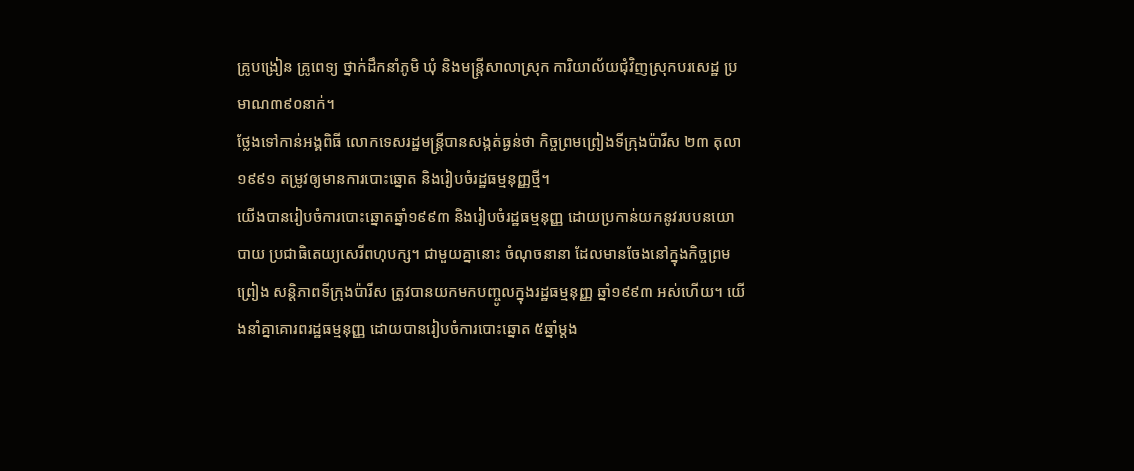គ្រូបង្រៀន គ្រូពេទ្យ ថ្នាក់ដឹកនាំភូមិ ឃុំ និងមន្រ្តីសាលាស្រុក ការិយាល័យជុំវិញស្រុកបរសេដ្ឋ ប្រមាណ៣៩០នាក់។
ថ្លែងទៅកាន់អង្គពិធី លោកទេសរដ្ឋមន្រ្តីបានសង្កត់ធ្ងន់ថា កិច្ចព្រមព្រៀងទីក្រុងប៉ារីស ២៣ តុលា ១៩៩១ តម្រូវឲ្យមានការបោះឆ្នោត និងរៀបចំរដ្ឋធម្មនុញ្ញថ្មី។
យើងបានរៀបចំការបោះឆ្នោតឆ្នាំ១៩៩៣ និងរៀបចំរដ្ឋធម្មនុញ្ញ ដោយប្រកាន់យកនូវរបបនយោបាយ ប្រជាធិតេយ្យសេរីពហុបក្ស។ ជាមួយគ្នានោះ ចំណុចនានា ដែលមានចែងនៅក្នុងកិច្ចព្រមព្រៀង សន្តិភាពទីក្រុងប៉ារីស ត្រូវបានយកមកបញ្ចូលក្នុងរដ្ឋធម្មនុញ្ញ ឆ្នាំ១៩៩៣ អស់ហើយ។ យើងនាំគ្នាគោរពរដ្ឋធម្មនុញ្ញ ដោយបានរៀបចំការបោះឆ្នោត ៥ឆ្នាំម្តង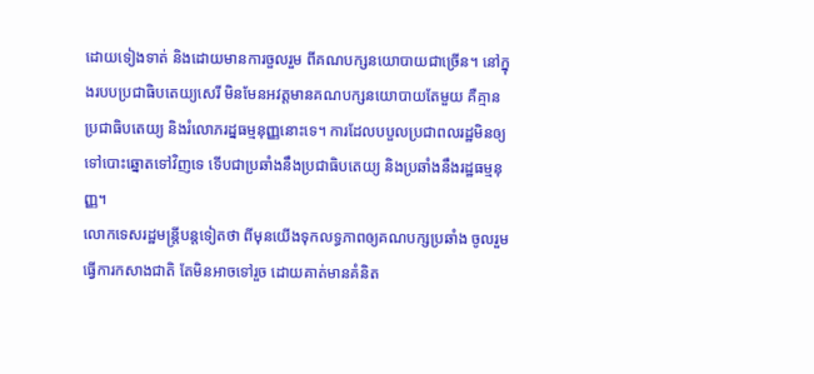ដោយទៀងទាត់ និងដោយមានការចួលរួម ពីគណបក្សនយោបាយជាច្រើន។ នៅក្នុងរបបប្រជាធិបតេយ្យសេរី មិនមែនអវត្តមានគណបក្សនយោបាយតែមួយ គឺគ្មានប្រជាធិបតេយ្យ និងរំលោភរដ្នធម្មនុញ្ញនោះទេ។ ការដែលបបួលប្រជាពលរដ្ឋមិនឲ្យ ទៅបោះឆ្នោតទៅវិញទេ ទើបជាប្រឆាំងនឹងប្រជាធិបតេយ្យ និងប្រឆាំងនឹងរដ្ឋធម្មនុញ្ញ។
លោកទេសរដ្ឋមន្រ្តីបន្តទៀតថា ពីមុនយើងទុកលទ្ធភាពឲ្យគណបក្សប្រឆាំង ចូលរួមធ្វើការកសាងជាតិ តែមិនអាចទៅរួច ដោយគាត់មានគំនិត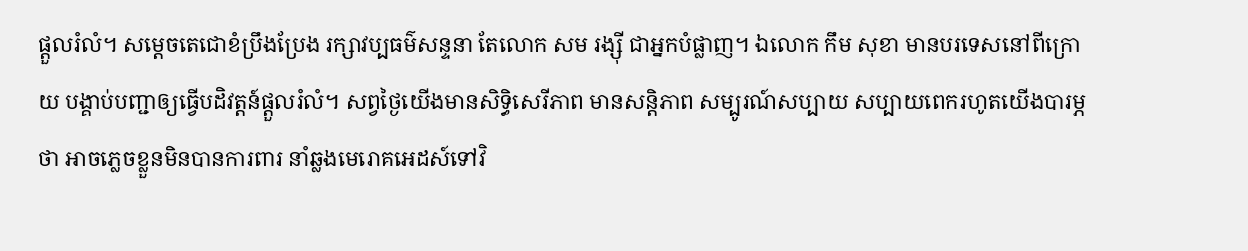ផ្តួលរំលំ។ សម្តេចតេជោខំប្រឹងប្រែង រក្សាវប្បធម៌សន្ទនា តែលោក សម រង្ស៊ី ជាអ្នកបំផ្លាញ។ ឯលោក កឹម សុខា មានបរទេសនៅពីក្រោយ បង្គាប់បញ្ជាឲ្យធ្វើបដិវត្តន៍ផ្តួលរំលំ។ សព្វថ្ងៃយើងមានសិទ្ធិសេរីភាព មានសន្តិភាព សម្បូរណ៍សប្បាយ សប្បាយពេករហូតយើងបារម្ភថា អាចភ្លេចខ្លួនមិនបានការពារ នាំឆ្លងមេរោគអេដស៍ទៅវិ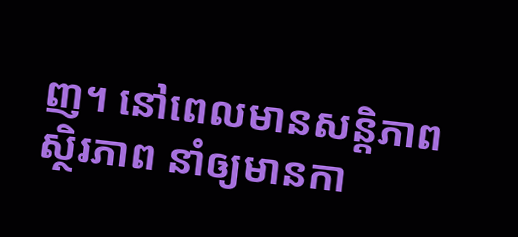ញ។ នៅពេលមានសន្តិភាព ស្ថិរភាព នាំឲ្យមានកា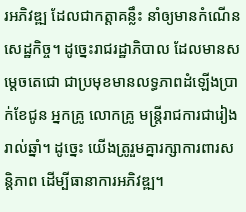រអភិវឌ្ឍ ដែលជាកត្តាគន្លឹះ នាំឲ្យមានកំណើនសេដ្ឋកិច្ច។ ដូច្នេះរាជរដ្ឋាភិបាល ដែលមានសម្តេចតេជោ ជាប្រមុខមានលទ្ធភាពដំឡើងប្រាក់ខែជូន អ្នកគ្រូ លោកគ្រូ មន្រ្តីរាជការជារៀងរាល់ឆ្នាំ។ ដូច្នេះ យើងត្រូរួមគ្នារក្សាការពារសន្តិភាព ដើម្បីធានាការអភិវឌ្ឍ។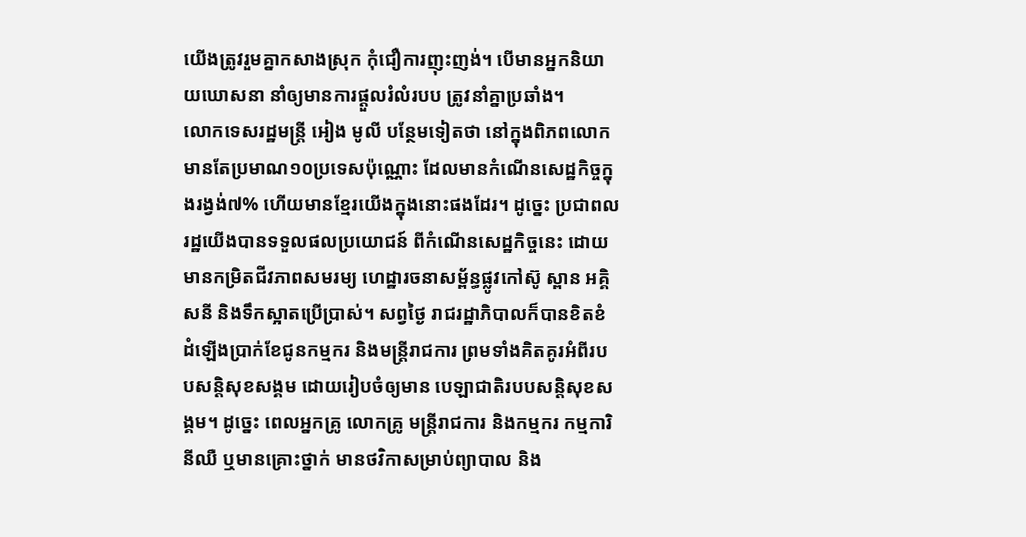យើងត្រូវរួមគ្នាកសាងស្រុក កុំជឿការញុះញង់។ បើមានអ្នកនិយាយឃោសនា នាំឲ្យមានការផ្តួលរំលំរបប ត្រូវនាំគ្នាប្រឆាំង។
លោកទេសរដ្ឋមន្រ្តី អៀង មូលី បន្ថែមទៀតថា នៅក្នុងពិភពលោក មានតែប្រមាណ១០ប្រទេសប៉ុណ្ណោះ ដែលមានកំណើនសេដ្ឋកិច្ចក្នុងរង្វង់៧% ហើយមានខ្មែរយើងក្នុងនោះផងដែរ។ ដូច្នេះ ប្រជាពលរដ្ឋយើងបានទទួលផលប្រយោជន៍ ពីកំណើនសេដ្ឋកិច្ចនេះ ដោយមានកម្រិតជីវភាពសមរម្យ ហេដ្ឋារចនាសម្ព័ន្ធផ្លូវកៅស៊ូ ស្ពាន អគ្គិសនី និងទឹកស្អាតប្រើប្រាស់។ សព្វថ្ងៃ រាជរដ្ឋាភិបាលក៏បានខិតខំ ដំឡើងប្រាក់ខែជូនកម្មករ និងមន្រ្តីរាជការ ព្រមទាំងគិតគូរអំពីរបបសន្តិសុខសង្គម ដោយរៀបចំឲ្យមាន បេឡាជាតិរបបសន្តិសុខសង្គម។ ដូច្នេះ ពេលអ្នកគ្រូ លោកគ្រូ មន្រ្តីរាជការ និងកម្មករ កម្មការិនីឈឺ ឬមានគ្រោះថ្នាក់ មានថវិកាសម្រាប់ព្យាបាល និង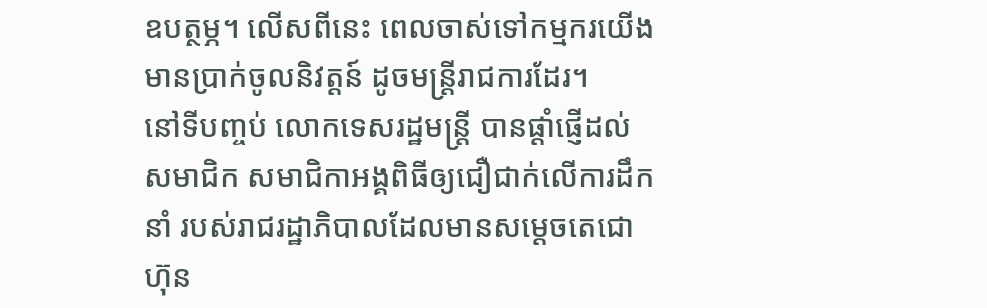ឧបត្ថម្ភ។ លើសពីនេះ ពេលចាស់ទៅកម្មករយើង មានប្រាក់ចូលនិវត្តន៍ ដូចមន្រ្តីរាជការដែរ។
នៅទីបញ្ចប់ លោកទេសរដ្ឋមន្រ្តី បានផ្តាំផ្ញើដល់សមាជិក សមាជិកាអង្គពិធីឲ្យជឿជាក់លើការដឹកនាំ របស់រាជរដ្ឋាភិបាលដែលមានសម្តេចតេជោ ហ៊ុន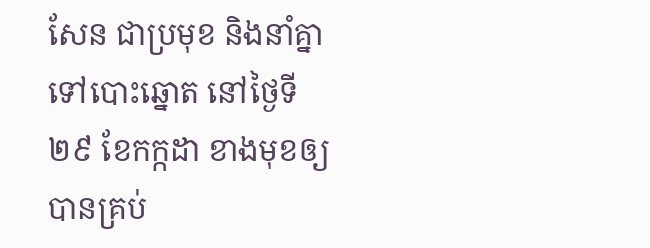សែន ជាប្រមុខ និងនាំគ្នាទៅបោះឆ្នោត នៅថ្ងៃទី២៩ ខែកក្កដា ខាងមុខឲ្យបានគ្រប់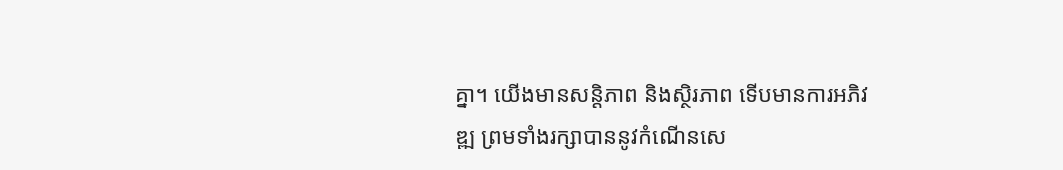គ្នា។ យើងមានសន្តិភាព និងស្ថិរភាព ទើបមានការអភិវឌ្ឍ ព្រមទាំងរក្សាបាននូវកំណើនសេ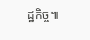ដ្ឋកិច្ច៕